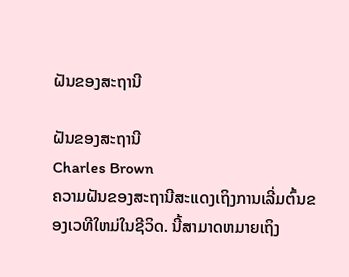ຝັນຂອງສະຖານີ

ຝັນຂອງສະຖານີ
Charles Brown
ຄວາມຝັນຂອງສະຖານີສະແດງເຖິງການເລີ່ມຕົ້ນຂອງເວທີໃຫມ່ໃນຊີວິດ. ນີ້ສາມາດຫມາຍເຖິງ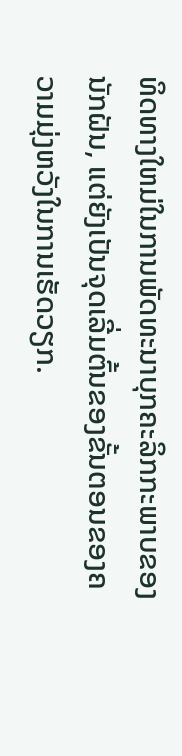ທິດທາງໃຫມ່ໃນການພັດທະນາບຸກຄະລິກກະພາບຂອງນັກຝັນ, ແຕ່ຍັງເປັນຈຸດເລີ່ມຕົ້ນຂອງຂັ້ນຕອນຂອງຄວາມມຸ່ງຫວັງໃນການເຮັດວຽກ.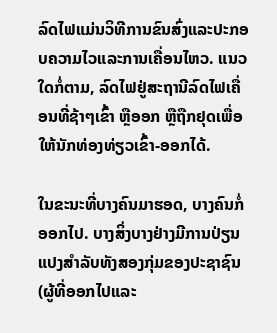ລົດໄຟແມ່ນວິທີການຂົນສົ່ງແລະປະກອບຄວາມໄວແລະການເຄື່ອນໄຫວ. ແນວໃດກໍ່ຕາມ, ລົດໄຟຢູ່ສະຖານີລົດໄຟເຄື່ອນທີ່ຊ້າໆເຂົ້າ ຫຼືອອກ ຫຼືຖືກຢຸດເພື່ອໃຫ້ນັກທ່ອງທ່ຽວເຂົ້າ-ອອກໄດ້.

ໃນຂະນະທີ່ບາງຄົນມາຮອດ, ບາງຄົນກໍ່ອອກໄປ. ບາງສິ່ງບາງຢ່າງມີການປ່ຽນແປງສໍາລັບທັງສອງກຸ່ມຂອງປະຊາຊົນ (ຜູ້ທີ່ອອກໄປແລະ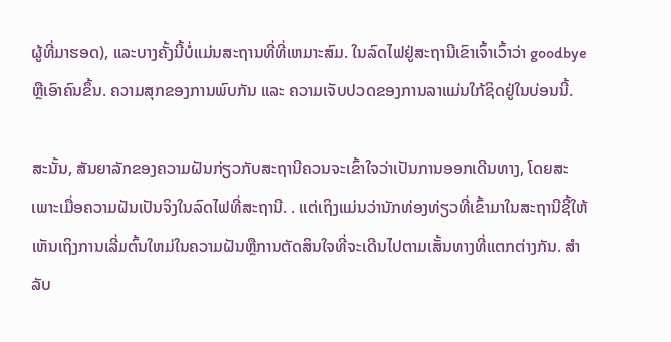ຜູ້ທີ່ມາຮອດ), ແລະບາງຄັ້ງນີ້ບໍ່ແມ່ນສະຖານທີ່ທີ່ເຫມາະສົມ. ໃນລົດໄຟຢູ່ສະຖານີເຂົາເຈົ້າເວົ້າວ່າ goodbye ຫຼືເອົາຄົນຂຶ້ນ. ຄວາມສຸກຂອງການພົບກັນ ແລະ ຄວາມເຈັບປວດຂອງການລາແມ່ນໃກ້ຊິດຢູ່ໃນບ່ອນນີ້.

ສະນັ້ນ, ສັນຍາລັກຂອງຄວາມຝັນກ່ຽວກັບສະຖານີຄວນຈະເຂົ້າໃຈວ່າເປັນການອອກເດີນທາງ, ໂດຍສະເພາະເມື່ອຄວາມຝັນເປັນຈິງໃນລົດໄຟທີ່ສະຖານີ. . ແຕ່ເຖິງແມ່ນວ່ານັກທ່ອງທ່ຽວທີ່ເຂົ້າມາໃນສະຖານີຊີ້ໃຫ້ເຫັນເຖິງການເລີ່ມຕົ້ນໃຫມ່ໃນຄວາມຝັນຫຼືການຕັດສິນໃຈທີ່ຈະເດີນໄປຕາມເສັ້ນທາງທີ່ແຕກຕ່າງກັນ. ສໍາລັບ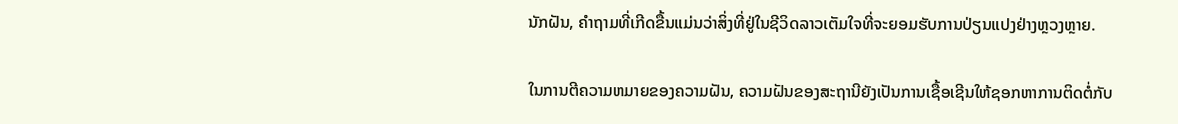ນັກຝັນ, ຄໍາຖາມທີ່ເກີດຂື້ນແມ່ນວ່າສິ່ງທີ່ຢູ່ໃນຊີວິດລາວເຕັມໃຈທີ່ຈະຍອມຮັບການປ່ຽນແປງຢ່າງຫຼວງຫຼາຍ.

ໃນການຕີຄວາມຫມາຍຂອງຄວາມຝັນ, ຄວາມຝັນຂອງສະຖານີຍັງເປັນການເຊື້ອເຊີນໃຫ້ຊອກຫາການຕິດຕໍ່ກັບ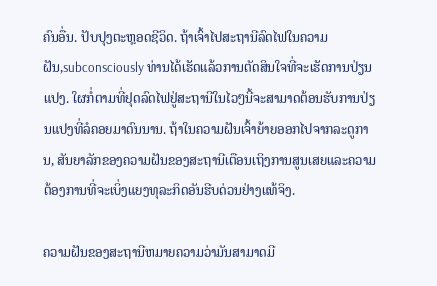ຄົນອື່ນ. ປັບປຸງຕະຫຼອດຊີວິດ. ຖ້າເຈົ້າໄປສະຖານີລົດໄຟໃນຄວາມຝັນ,subconsciously ທ່ານໄດ້ເຮັດແລ້ວການຕັດສິນໃຈທີ່ຈະເຮັດການປ່ຽນແປງ. ໃຜກໍ່ຕາມທີ່ຢຸດລົດໄຟຢູ່ສະຖານີໃນໄວໆນີ້ຈະສາມາດຕ້ອນຮັບການປ່ຽນແປງທີ່ລໍຄອຍມາດົນນານ. ຖ້າໃນຄວາມຝັນເຈົ້າຍ້າຍອອກໄປຈາກລະດູການ, ສັນຍາລັກຂອງຄວາມຝັນຂອງສະຖານີເຕືອນເຖິງການສູນເສຍແລະຄວາມຕ້ອງການທີ່ຈະເບິ່ງແຍງທຸລະກິດອັນຮີບດ່ວນຢ່າງແທ້ຈິງ.

ຄວາມຝັນຂອງສະຖານີຫມາຍຄວາມວ່າມັນສາມາດມີ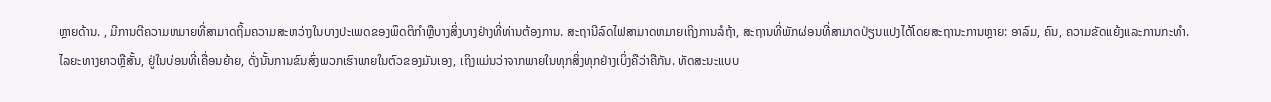ຫຼາຍດ້ານ. , ມີການຕີຄວາມຫມາຍທີ່ສາມາດຖິ້ມຄວາມສະຫວ່າງໃນບາງປະເພດຂອງພຶດຕິກໍາຫຼືບາງສິ່ງບາງຢ່າງທີ່ທ່ານຕ້ອງການ. ສະຖານີລົດໄຟສາມາດຫມາຍເຖິງການລໍຖ້າ, ສະຖານທີ່ພັກຜ່ອນທີ່ສາມາດປ່ຽນແປງໄດ້ໂດຍສະຖານະການຫຼາຍ: ອາລົມ, ຄົນ, ຄວາມຂັດແຍ້ງແລະການກະທໍາ. ໄລຍະທາງຍາວຫຼືສັ້ນ, ຢູ່ໃນບ່ອນທີ່ເຄື່ອນຍ້າຍ, ດັ່ງນັ້ນການຂົນສົ່ງພວກເຮົາພາຍໃນຕົວຂອງມັນເອງ, ເຖິງແມ່ນວ່າຈາກພາຍໃນທຸກສິ່ງທຸກຢ່າງເບິ່ງຄືວ່າຄືກັນ. ທັດສະນະແບບ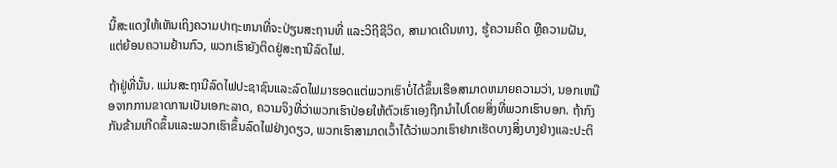ນີ້ສະແດງໃຫ້ເຫັນເຖິງຄວາມປາຖະຫນາທີ່ຈະປ່ຽນສະຖານທີ່ ແລະວິຖີຊີວິດ, ສາມາດເດີນທາງ, ຮູ້ຄວາມຄິດ ຫຼືຄວາມຝັນ, ແຕ່ຍ້ອນຄວາມຢ້ານກົວ, ພວກເຮົາຍັງຕິດຢູ່ສະຖານີລົດໄຟ.

ຖ້າຢູ່ທີ່ນັ້ນ. ແມ່ນສະຖານີລົດໄຟປະຊາຊົນແລະລົດໄຟມາຮອດແຕ່ພວກເຮົາບໍ່ໄດ້ຂຶ້ນເຮືອສາມາດຫມາຍຄວາມວ່າ, ນອກເຫນືອຈາກການຂາດການເປັນເອກະລາດ, ຄວາມຈິງທີ່ວ່າພວກເຮົາປ່ອຍໃຫ້ຕົວເຮົາເອງຖືກນໍາໄປໂດຍສິ່ງທີ່ພວກເຮົາບອກ. ຖ້າກົງກັນຂ້າມເກີດຂຶ້ນແລະພວກເຮົາຂຶ້ນລົດໄຟຢ່າງດຽວ, ພວກເຮົາສາມາດເວົ້າໄດ້ວ່າພວກເຮົາຢາກເຮັດບາງສິ່ງບາງຢ່າງແລະປະຕິ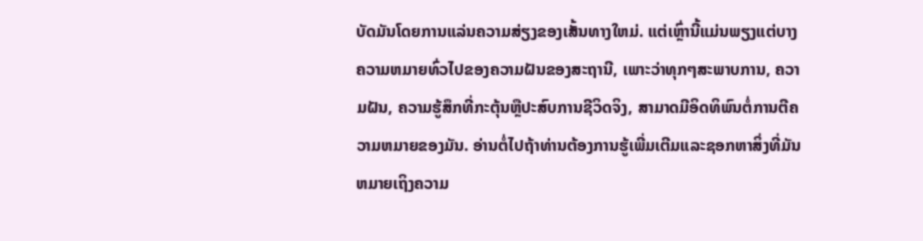ບັດມັນໂດຍການແລ່ນຄວາມສ່ຽງຂອງເສັ້ນທາງໃຫມ່. ແຕ່ເຫຼົ່ານີ້ແມ່ນພຽງແຕ່ບາງຄວາມຫມາຍທົ່ວໄປຂອງຄວາມຝັນຂອງສະຖານີ, ເພາະວ່າທຸກໆສະພາບການ, ຄວາມຝັນ, ຄວາມຮູ້ສຶກທີ່ກະຕຸ້ນຫຼືປະສົບການຊີວິດຈິງ, ສາມາດມີອິດທິພົນຕໍ່ການຕີຄວາມຫມາຍຂອງມັນ. ອ່ານຕໍ່ໄປຖ້າທ່ານຕ້ອງການຮູ້ເພີ່ມເຕີມແລະຊອກຫາສິ່ງທີ່ມັນຫມາຍເຖິງຄວາມ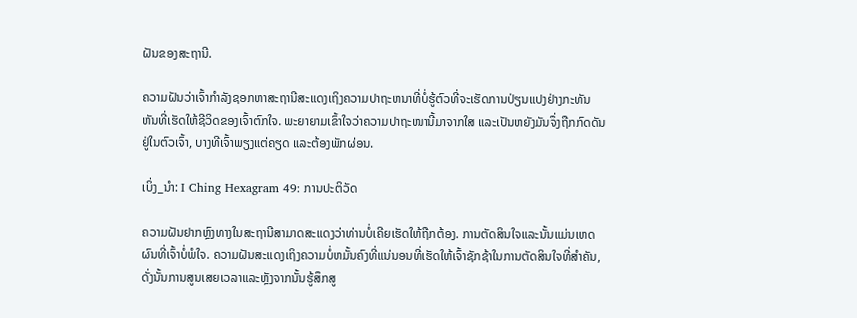ຝັນຂອງສະຖານີ.

ຄວາມຝັນວ່າເຈົ້າກໍາລັງຊອກຫາສະຖານີສະແດງເຖິງຄວາມປາຖະຫນາທີ່ບໍ່ຮູ້ຕົວທີ່ຈະເຮັດການປ່ຽນແປງຢ່າງກະທັນຫັນທີ່ເຮັດໃຫ້ຊີວິດຂອງເຈົ້າຕົກໃຈ. ພະຍາຍາມເຂົ້າໃຈວ່າຄວາມປາຖະໜານີ້ມາຈາກໃສ ແລະເປັນຫຍັງມັນຈຶ່ງຖືກກົດດັນຢູ່ໃນຕົວເຈົ້າ, ບາງທີເຈົ້າພຽງແຕ່ຄຽດ ແລະຕ້ອງພັກຜ່ອນ.

ເບິ່ງ_ນຳ: I Ching Hexagram 49: ການປະຕິວັດ

ຄວາມຝັນຢາກຫຼົງທາງໃນສະຖານີສາມາດສະແດງວ່າທ່ານບໍ່ເຄີຍເຮັດໃຫ້ຖືກຕ້ອງ. ການຕັດສິນໃຈແລະນັ້ນແມ່ນເຫດຜົນທີ່ເຈົ້າບໍ່ພໍໃຈ. ຄວາມຝັນສະແດງເຖິງຄວາມບໍ່ຫມັ້ນຄົງທີ່ແນ່ນອນທີ່ເຮັດໃຫ້ເຈົ້າຊັກຊ້າໃນການຕັດສິນໃຈທີ່ສໍາຄັນ, ດັ່ງນັ້ນການສູນເສຍເວລາແລະຫຼັງຈາກນັ້ນຮູ້ສຶກສູ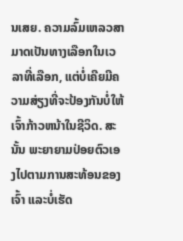ນເສຍ. ຄວາມລົ້ມເຫລວສາມາດເປັນທາງເລືອກໃນເວລາທີ່ເລືອກ, ແຕ່ບໍ່ເຄີຍມີຄວາມສ່ຽງທີ່ຈະປ້ອງກັນບໍ່ໃຫ້ເຈົ້າກ້າວຫນ້າໃນຊີວິດ. ສະນັ້ນ ພະຍາຍາມປ່ອຍຕົວເອງໄປຕາມການສະທ້ອນຂອງເຈົ້າ ແລະບໍ່ເຮັດ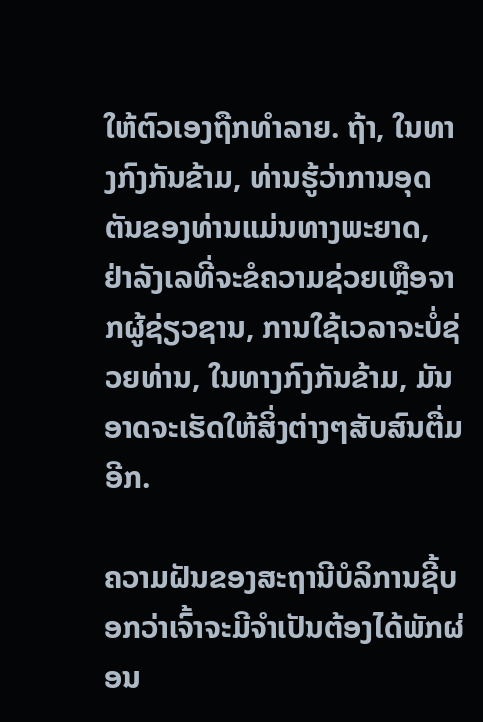ໃຫ້ຕົວເອງຖືກທຳລາຍ. ຖ້າ, ໃນທາງກົງກັນຂ້າມ, ທ່ານຮູ້ວ່າການອຸດຕັນຂອງທ່ານແມ່ນທາງພະຍາດ, ຢ່າລັງເລທີ່ຈະຂໍຄວາມຊ່ວຍເຫຼືອຈາກຜູ້ຊ່ຽວຊານ, ການໃຊ້ເວລາຈະບໍ່ຊ່ວຍທ່ານ, ໃນທາງກົງກັນຂ້າມ, ມັນອາດຈະເຮັດໃຫ້ສິ່ງຕ່າງໆສັບສົນຕື່ມອີກ.

ຄວາມຝັນຂອງສະຖານີບໍລິການຊີ້ບອກວ່າເຈົ້າຈະມີຈໍາເປັນຕ້ອງໄດ້ພັກຜ່ອນ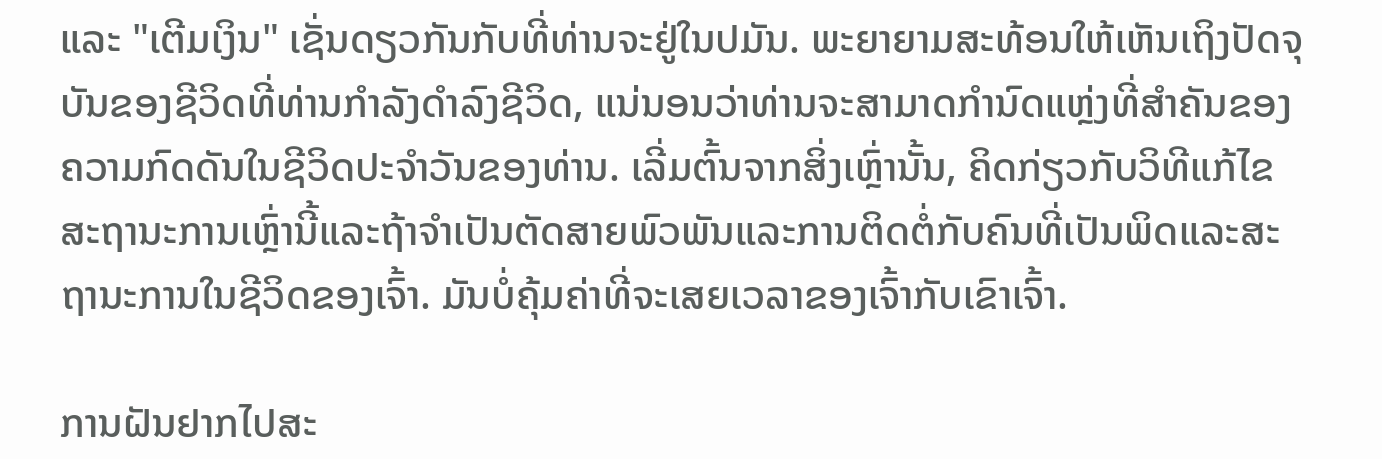ແລະ "ເຕີມເງິນ" ເຊັ່ນດຽວກັນກັບທີ່ທ່ານຈະຢູ່ໃນປມັນ. ພະຍາຍາມສະທ້ອນໃຫ້ເຫັນເຖິງປັດຈຸບັນຂອງຊີວິດທີ່ທ່ານກໍາລັງດໍາລົງຊີວິດ, ແນ່ນອນວ່າທ່ານຈະສາມາດກໍານົດແຫຼ່ງທີ່ສໍາຄັນຂອງຄວາມກົດດັນໃນຊີວິດປະຈໍາວັນຂອງທ່ານ. ເລີ່ມຕົ້ນຈາກສິ່ງເຫຼົ່ານັ້ນ, ຄິດກ່ຽວກັບວິທີແກ້ໄຂສະຖານະການເຫຼົ່ານີ້ແລະຖ້າຈໍາເປັນຕັດສາຍພົວພັນແລະການຕິດຕໍ່ກັບຄົນທີ່ເປັນພິດແລະສະຖານະການໃນຊີວິດຂອງເຈົ້າ. ມັນບໍ່ຄຸ້ມຄ່າທີ່ຈະເສຍເວລາຂອງເຈົ້າກັບເຂົາເຈົ້າ.

ການຝັນຢາກໄປສະ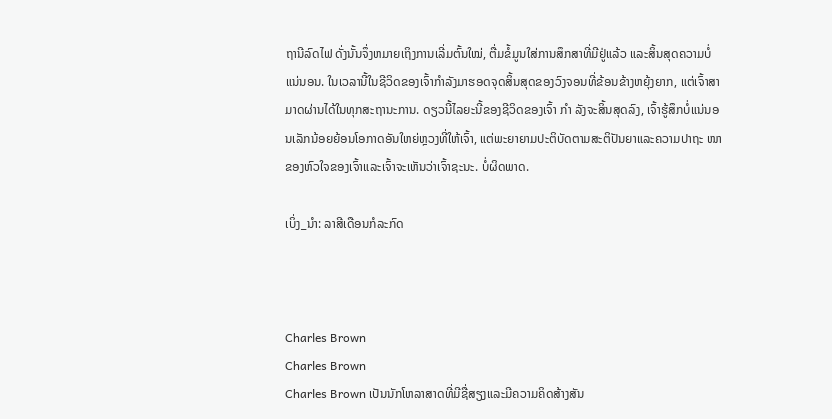ຖານີລົດໄຟ ດັ່ງນັ້ນຈຶ່ງຫມາຍເຖິງການເລີ່ມຕົ້ນໃໝ່, ຕື່ມຂໍ້ມູນໃສ່ການສຶກສາທີ່ມີຢູ່ແລ້ວ ແລະສິ້ນສຸດຄວາມບໍ່ແນ່ນອນ. ໃນເວລານີ້ໃນຊີວິດຂອງເຈົ້າກໍາລັງມາຮອດຈຸດສິ້ນສຸດຂອງວົງຈອນທີ່ຂ້ອນຂ້າງຫຍຸ້ງຍາກ, ແຕ່ເຈົ້າສາມາດຜ່ານໄດ້ໃນທຸກສະຖານະການ. ດຽວນີ້ໄລຍະນີ້ຂອງຊີວິດຂອງເຈົ້າ ກຳ ລັງຈະສິ້ນສຸດລົງ, ເຈົ້າຮູ້ສຶກບໍ່ແນ່ນອນເລັກນ້ອຍຍ້ອນໂອກາດອັນໃຫຍ່ຫຼວງທີ່ໃຫ້ເຈົ້າ, ແຕ່ພະຍາຍາມປະຕິບັດຕາມສະຕິປັນຍາແລະຄວາມປາຖະ ໜາ ຂອງຫົວໃຈຂອງເຈົ້າແລະເຈົ້າຈະເຫັນວ່າເຈົ້າຊະນະ. ບໍ່ຜິດພາດ.

ເບິ່ງ_ນຳ: ລາສີເດືອນກໍລະກົດ



Charles Brown
Charles Brown
Charles Brown ເປັນນັກໂຫລາສາດທີ່ມີຊື່ສຽງແລະມີຄວາມຄິດສ້າງສັນ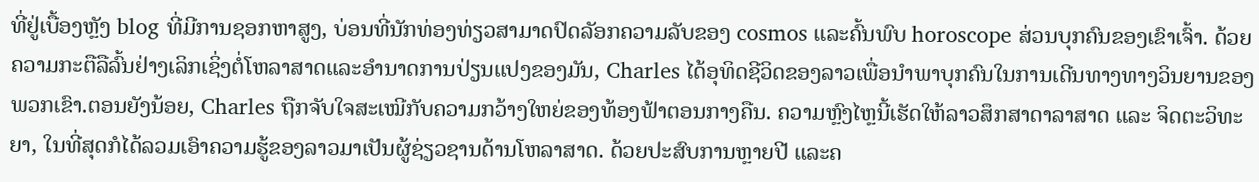ທີ່ຢູ່ເບື້ອງຫຼັງ blog ທີ່ມີການຊອກຫາສູງ, ບ່ອນທີ່ນັກທ່ອງທ່ຽວສາມາດປົດລັອກຄວາມລັບຂອງ cosmos ແລະຄົ້ນພົບ horoscope ສ່ວນບຸກຄົນຂອງເຂົາເຈົ້າ. ດ້ວຍຄວາມກະຕືລືລົ້ນຢ່າງເລິກເຊິ່ງຕໍ່ໂຫລາສາດແລະອໍານາດການປ່ຽນແປງຂອງມັນ, Charles ໄດ້ອຸທິດຊີວິດຂອງລາວເພື່ອນໍາພາບຸກຄົນໃນການເດີນທາງທາງວິນຍານຂອງພວກເຂົາ.ຕອນຍັງນ້ອຍ, Charles ຖືກຈັບໃຈສະເໝີກັບຄວາມກວ້າງໃຫຍ່ຂອງທ້ອງຟ້າຕອນກາງຄືນ. ຄວາມຫຼົງໄຫຼນີ້ເຮັດໃຫ້ລາວສຶກສາດາລາສາດ ແລະ ຈິດຕະວິທະຍາ, ໃນທີ່ສຸດກໍໄດ້ລວມເອົາຄວາມຮູ້ຂອງລາວມາເປັນຜູ້ຊ່ຽວຊານດ້ານໂຫລາສາດ. ດ້ວຍປະສົບການຫຼາຍປີ ແລະຄ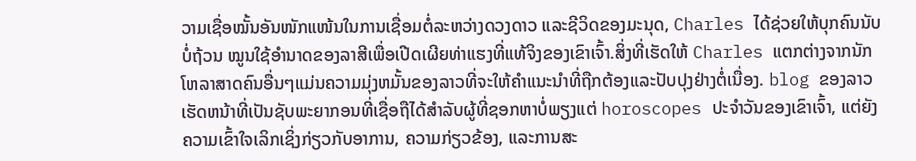ວາມເຊື່ອໝັ້ນອັນໜັກແໜ້ນໃນການເຊື່ອມຕໍ່ລະຫວ່າງດວງດາວ ແລະຊີວິດຂອງມະນຸດ, Charles ໄດ້ຊ່ວຍໃຫ້ບຸກຄົນນັບບໍ່ຖ້ວນ ໝູນໃຊ້ອຳນາດຂອງລາສີເພື່ອເປີດເຜີຍທ່າແຮງທີ່ແທ້ຈິງຂອງເຂົາເຈົ້າ.ສິ່ງທີ່ເຮັດໃຫ້ Charles ແຕກຕ່າງຈາກນັກໂຫລາສາດຄົນອື່ນໆແມ່ນຄວາມມຸ່ງຫມັ້ນຂອງລາວທີ່ຈະໃຫ້ຄໍາແນະນໍາທີ່ຖືກຕ້ອງແລະປັບປຸງຢ່າງຕໍ່ເນື່ອງ. blog ຂອງລາວເຮັດຫນ້າທີ່ເປັນຊັບພະຍາກອນທີ່ເຊື່ອຖືໄດ້ສໍາລັບຜູ້ທີ່ຊອກຫາບໍ່ພຽງແຕ່ horoscopes ປະຈໍາວັນຂອງເຂົາເຈົ້າ, ແຕ່ຍັງຄວາມເຂົ້າໃຈເລິກເຊິ່ງກ່ຽວກັບອາການ, ຄວາມກ່ຽວຂ້ອງ, ແລະການສະ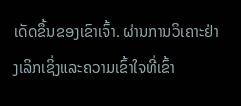ເດັດຂຶ້ນຂອງເຂົາເຈົ້າ. ຜ່ານການວິເຄາະຢ່າງເລິກເຊິ່ງແລະຄວາມເຂົ້າໃຈທີ່ເຂົ້າ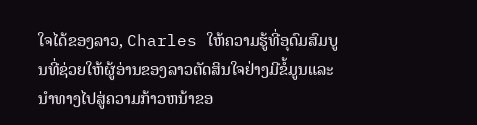ໃຈໄດ້ຂອງລາວ, Charles ໃຫ້ຄວາມຮູ້ທີ່ອຸດົມສົມບູນທີ່ຊ່ວຍໃຫ້ຜູ້ອ່ານຂອງລາວຕັດສິນໃຈຢ່າງມີຂໍ້ມູນແລະນໍາທາງໄປສູ່ຄວາມກ້າວຫນ້າຂອ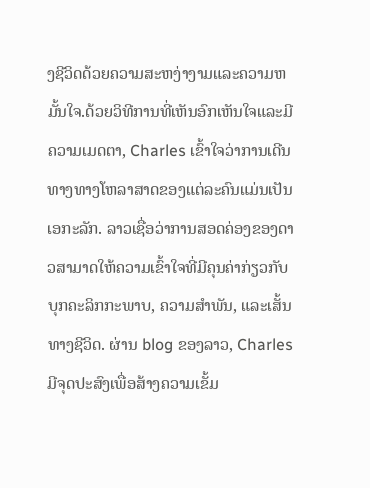ງຊີວິດດ້ວຍຄວາມສະຫງ່າງາມແລະຄວາມຫມັ້ນໃຈ.ດ້ວຍວິທີການທີ່ເຫັນອົກເຫັນໃຈແລະມີຄວາມເມດຕາ, Charles ເຂົ້າໃຈວ່າການເດີນທາງທາງໂຫລາສາດຂອງແຕ່ລະຄົນແມ່ນເປັນເອກະລັກ. ລາວເຊື່ອວ່າການສອດຄ່ອງຂອງດາວສາມາດໃຫ້ຄວາມເຂົ້າໃຈທີ່ມີຄຸນຄ່າກ່ຽວກັບບຸກຄະລິກກະພາບ, ຄວາມສໍາພັນ, ແລະເສັ້ນທາງຊີວິດ. ຜ່ານ blog ຂອງລາວ, Charles ມີຈຸດປະສົງເພື່ອສ້າງຄວາມເຂັ້ມ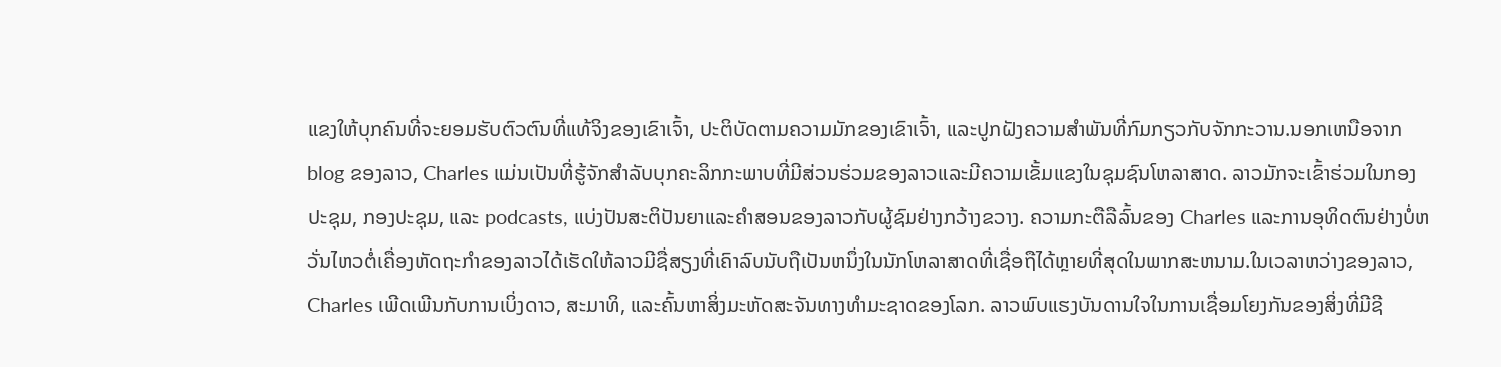ແຂງໃຫ້ບຸກຄົນທີ່ຈະຍອມຮັບຕົວຕົນທີ່ແທ້ຈິງຂອງເຂົາເຈົ້າ, ປະຕິບັດຕາມຄວາມມັກຂອງເຂົາເຈົ້າ, ແລະປູກຝັງຄວາມສໍາພັນທີ່ກົມກຽວກັບຈັກກະວານ.ນອກເຫນືອຈາກ blog ຂອງລາວ, Charles ແມ່ນເປັນທີ່ຮູ້ຈັກສໍາລັບບຸກຄະລິກກະພາບທີ່ມີສ່ວນຮ່ວມຂອງລາວແລະມີຄວາມເຂັ້ມແຂງໃນຊຸມຊົນໂຫລາສາດ. ລາວມັກຈະເຂົ້າຮ່ວມໃນກອງປະຊຸມ, ກອງປະຊຸມ, ແລະ podcasts, ແບ່ງປັນສະຕິປັນຍາແລະຄໍາສອນຂອງລາວກັບຜູ້ຊົມຢ່າງກວ້າງຂວາງ. ຄວາມກະຕືລືລົ້ນຂອງ Charles ແລະການອຸທິດຕົນຢ່າງບໍ່ຫວັ່ນໄຫວຕໍ່ເຄື່ອງຫັດຖະກໍາຂອງລາວໄດ້ເຮັດໃຫ້ລາວມີຊື່ສຽງທີ່ເຄົາລົບນັບຖືເປັນຫນຶ່ງໃນນັກໂຫລາສາດທີ່ເຊື່ອຖືໄດ້ຫຼາຍທີ່ສຸດໃນພາກສະຫນາມ.ໃນເວລາຫວ່າງຂອງລາວ, Charles ເພີດເພີນກັບການເບິ່ງດາວ, ສະມາທິ, ແລະຄົ້ນຫາສິ່ງມະຫັດສະຈັນທາງທໍາມະຊາດຂອງໂລກ. ລາວພົບແຮງບັນດານໃຈໃນການເຊື່ອມໂຍງກັນຂອງສິ່ງທີ່ມີຊີ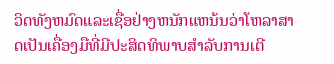ວິດທັງຫມົດແລະເຊື່ອຢ່າງຫນັກແຫນ້ນວ່າໂຫລາສາດເປັນເຄື່ອງມືທີ່ມີປະສິດທິພາບສໍາລັບການເຕີ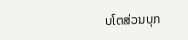ບໂຕສ່ວນບຸກ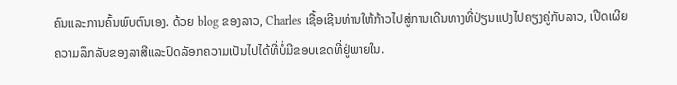ຄົນແລະການຄົ້ນພົບຕົນເອງ. ດ້ວຍ blog ຂອງລາວ, Charles ເຊື້ອເຊີນທ່ານໃຫ້ກ້າວໄປສູ່ການເດີນທາງທີ່ປ່ຽນແປງໄປຄຽງຄູ່ກັບລາວ, ເປີດເຜີຍຄວາມລຶກລັບຂອງລາສີແລະປົດລັອກຄວາມເປັນໄປໄດ້ທີ່ບໍ່ມີຂອບເຂດທີ່ຢູ່ພາຍໃນ.